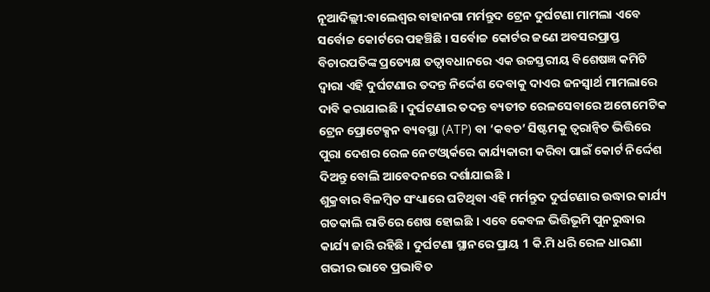ନୂଆଦିଲ୍ଲୀ:ବାଲେଶ୍ବର ବାହାନଗା ମର୍ମନ୍ତୁଦ ଟ୍ରେନ ଦୁର୍ଘଟଣା ମାମଲା ଏବେ ସର୍ବୋଚ୍ଚ କୋର୍ଟରେ ପହଞ୍ଚିଛି । ସର୍ବୋଚ୍ଚ କୋର୍ଟର ଜଣେ ଅବସରପ୍ରାପ୍ତ ବିଚାରପତିଙ୍କ ପ୍ରତ୍ୟେକ୍ଷ ତତ୍ବାବଧାନରେ ଏକ ଉଚ୍ଚସ୍ତରୀୟ ବିଶେଷଜ୍ଞ କମିଟି ଦ୍ବାରା ଏହି ଦୁର୍ଘଟଣାର ତଦନ୍ତ ନିର୍ଦ୍ଦେଶ ଦେବାକୁ ଦାଏର ଜନସ୍ବାର୍ଥ ମାମଲାରେ ଦାବି କରାଯାଇଛି । ଦୁର୍ଘଟଣାର ତଦନ୍ତ ବ୍ୟତୀତ ରେଳସେବାରେ ଅଟୋମେଟିକ ଟ୍ରେନ ପ୍ରୋଟେକ୍ସନ ବ୍ୟବସ୍ଥା (ATP) ବା ‘କବଚ’ ସିଷ୍ଟମକୁ ତ୍ବରାନ୍ବିତ ଭିତ୍ତିରେ ପୁରା ଦେଶର ରେଳ ନେଟଓ୍ବାର୍କରେ କାର୍ଯ୍ୟକାରୀ କରିବା ପାଇଁ କୋର୍ଟ ନିର୍ଦ୍ଦେଶ ଦିଅନ୍ତୁ ବୋଲି ଆବେଦନରେ ଦର୍ଶାଯାଇଛି ।
ଶୁକ୍ରବାର ବିଳମ୍ବିତ ସଂଧ୍ୟାରେ ଘଟିଥିବା ଏହି ମର୍ମନ୍ତୁଦ ଦୁର୍ଘଟଣାର ଉଦ୍ଧାର କାର୍ଯ୍ୟ ଗତକାଲି ରାତିରେ ଶେଷ ହୋଇଛି । ଏବେ କେବଳ ଭିତ୍ତିଭୂମି ପୁନରୁଦ୍ଧାର କାର୍ଯ୍ୟ ଜାରି ରହିଛି । ଦୁର୍ଘଟଣା ସ୍ଥାନରେ ପ୍ରାୟ 1 କି.ମି ଧରି ରେଳ ଧାରଣା ଗଭୀର ଭାବେ ପ୍ରଭାବିତ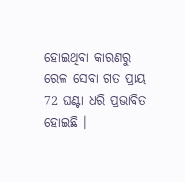ହୋଇଥିବା କାରଣରୁ ରେଳ ସେବା ଗତ ପ୍ରାୟ 72 ଘଣ୍ଟା ଧରି ପ୍ରଭାବିତ ହୋଇଛି ।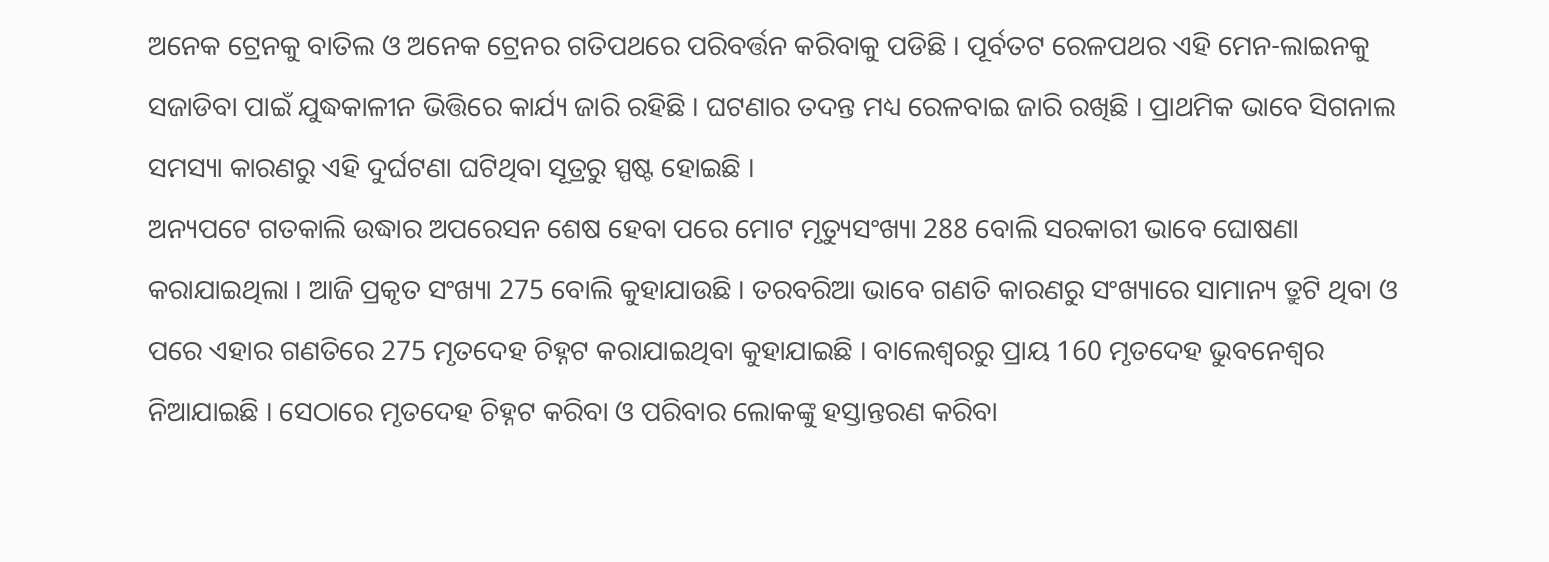ଅନେକ ଟ୍ରେନକୁ ବାତିଲ ଓ ଅନେକ ଟ୍ରେନର ଗତିପଥରେ ପରିବର୍ତ୍ତନ କରିବାକୁ ପଡିଛି । ପୂର୍ବତଟ ରେଳପଥର ଏହି ମେନ-ଲାଇନକୁ ସଜାଡିବା ପାଇଁ ଯୁଦ୍ଧକାଳୀନ ଭିତ୍ତିରେ କାର୍ଯ୍ୟ ଜାରି ରହିଛି । ଘଟଣାର ତଦନ୍ତ ମଧ୍ୟ ରେଳବାଇ ଜାରି ରଖିଛି । ପ୍ରାଥମିକ ଭାବେ ସିଗନାଲ ସମସ୍ୟା କାରଣରୁ ଏହି ଦୁର୍ଘଟଣା ଘଟିଥିବା ସୂତ୍ରରୁ ସ୍ପଷ୍ଟ ହୋଇଛି ।
ଅନ୍ୟପଟେ ଗତକାଲି ଉଦ୍ଧାର ଅପରେସନ ଶେଷ ହେବା ପରେ ମୋଟ ମୃତ୍ୟୁସଂଖ୍ୟା 288 ବୋଲି ସରକାରୀ ଭାବେ ଘୋଷଣା କରାଯାଇଥିଲା । ଆଜି ପ୍ରକୃତ ସଂଖ୍ୟା 275 ବୋଲି କୁହାଯାଉଛି । ତରବରିଆ ଭାବେ ଗଣତି କାରଣରୁ ସଂଖ୍ୟାରେ ସାମାନ୍ୟ ତ୍ରୁଟି ଥିବା ଓ ପରେ ଏହାର ଗଣତିରେ 275 ମୃତଦେହ ଚିହ୍ନଟ କରାଯାଇଥିବା କୁହାଯାଇଛି । ବାଲେଶ୍ବରରୁ ପ୍ରାୟ 160 ମୃତଦେହ ଭୁବନେଶ୍ବର ନିଆଯାଇଛି । ସେଠାରେ ମୃତଦେହ ଚିହ୍ନଟ କରିବା ଓ ପରିବାର ଲୋକଙ୍କୁ ହସ୍ତାନ୍ତରଣ କରିବା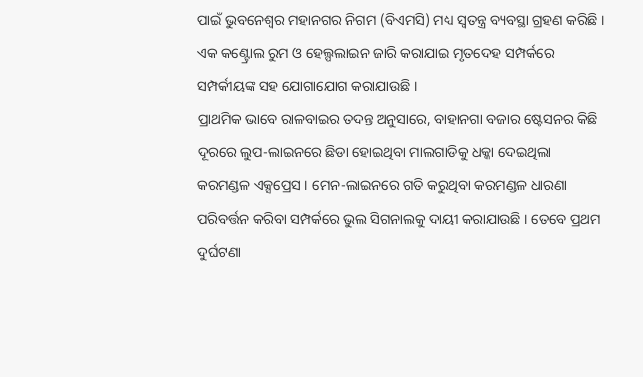ପାଇଁ ଭୁବନେଶ୍ବର ମହାନଗର ନିଗମ (ବିଏମସି) ମଧ୍ୟ ସ୍ବତନ୍ତ୍ର ବ୍ୟବସ୍ଥା ଗ୍ରହଣ କରିଛି । ଏକ କଣ୍ଟ୍ରୋଲ ରୁମ ଓ ହେଲ୍ପଲାଇନ ଜାରି କରାଯାଇ ମୃତଦେହ ସମ୍ପର୍କରେ ସମ୍ପର୍କୀୟଙ୍କ ସହ ଯୋଗାଯୋଗ କରାଯାଉଛି ।
ପ୍ରାଥମିକ ଭାବେ ରାଳବାଇର ତଦନ୍ତ ଅନୁସାରେ, ବାହାନଗା ବଜାର ଷ୍ଟେସନର କିଛି ଦୂରରେ ଲୁପ-ଲାଇନରେ ଛିଡା ହୋଇଥିବା ମାଲଗାଡିକୁ ଧକ୍କା ଦେଇଥିଲା କରମଣ୍ଡଳ ଏକ୍ସପ୍ରେସ । ମେନ-ଲାଇନରେ ଗତି କରୁଥିବା କରମଣ୍ଡଳ ଧାରଣା ପରିବର୍ତ୍ତନ କରିବା ସମ୍ପର୍କରେ ଭୁଲ ସିଗନାଲକୁ ଦାୟୀ କରାଯାଉଛି । ତେବେ ପ୍ରଥମ ଦୁର୍ଘଟଣା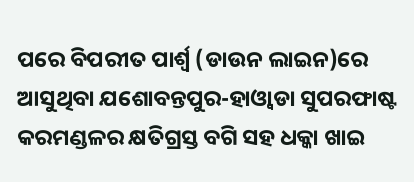ପରେ ବିପରୀତ ପାର୍ଶ୍ବ (ଡାଉନ ଲାଇନ)ରେ ଆସୁଥିବା ଯଶୋବନ୍ତପୁର-ହାଓ୍ବାଡା ସୁପରଫାଷ୍ଟ କରମଣ୍ଡଳର କ୍ଷତିଗ୍ରସ୍ତ ବଗି ସହ ଧକ୍କା ଖାଇ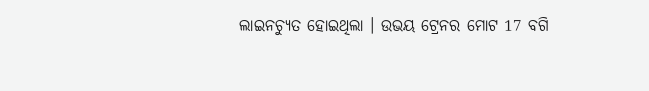ଲାଇନଚ୍ୟୁତ ହୋଇଥିଲା । ଉଭୟ ଟ୍ରେନର ମୋଟ 17 ବଗି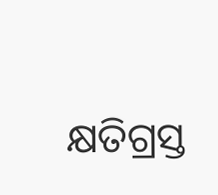କ୍ଷତିଗ୍ରସ୍ତ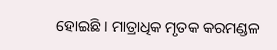ହୋଇଛି । ମାତ୍ରାଧିକ ମୃତକ କରମଣ୍ଡଳ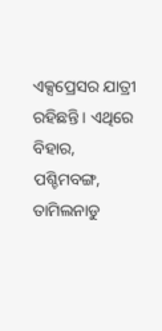ଏକ୍ସପ୍ରେସର ଯାତ୍ରୀ ରହିଛନ୍ତି । ଏଥିରେ ବିହାର, ପଶ୍ଚିମବଙ୍ଗ, ତାମିଲନାଡୁ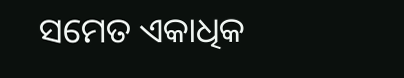ସମେତ ଏକାଧିକ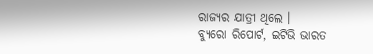ରାଜ୍ୟର ଯାତ୍ରୀ ଥିଲେ ।
ବ୍ୟୁରୋ ରିପୋର୍ଟ, ଇଟିଭି ଭାରତ